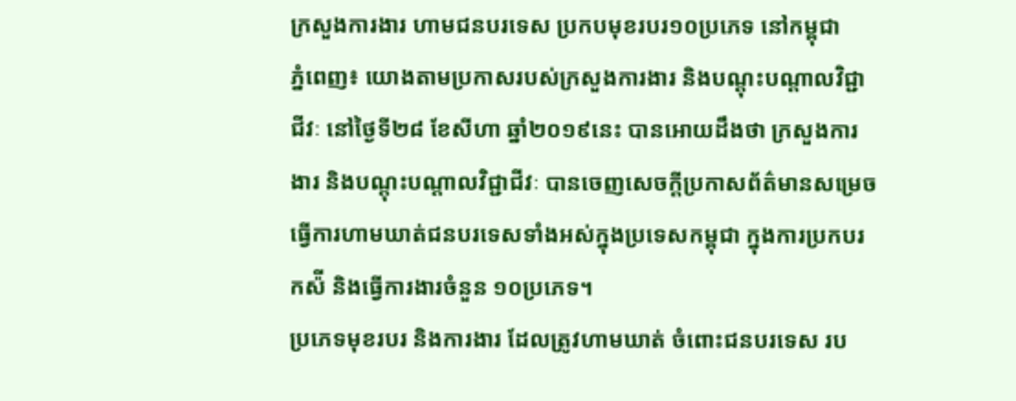ក្រសួងការងារ ហាមជនបរទេស ប្រកបមុខរបរ១០ប្រភេទ នៅកម្ពុជា
ភ្នំពេញ៖ យោងតាមប្រកាសរបស់ក្រសួងការងារ និងបណ្តុះបណ្តាលវិជ្ជាជីវៈ នៅថ្ងៃទី២៨ ខែសីហា ឆ្នាំ២០១៩នេះ បានអោយដឹងថា ក្រសួងការងារ និងបណ្តុះបណ្តាលវិជ្ជាជីវៈ បានចេញសេចក្ដីប្រកាសព័ត៌មានសម្រេចធ្វើការហាមឃាត់ជនបរទេសទាំងអស់ក្នុងប្រទេសកម្ពុជា ក្នុងការប្រកបរកស៉ី និងធ្វើការងារចំនួន ១០ប្រភេទ។
ប្រភេទមុខរបរ និងការងារ ដែលត្រូវហាមឃាត់ ចំពោះជនបរទេស រប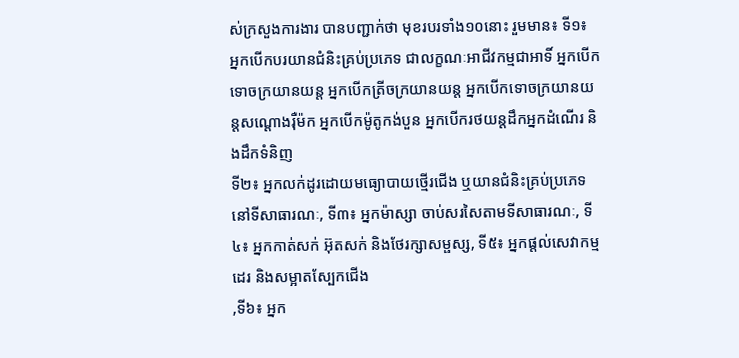ស់ក្រសួងការងារ បានបញ្ជាក់ថា មុខរបរទាំង១០នោះ រួមមាន៖ ទី១៖ អ្នកបើកបរយានជំនិះគ្រប់ប្រភេទ ជាលក្ខណៈអាជីវកម្មជាអាទិ៍ អ្នកបើកទោចក្រយានយន្ត អ្នកបើកត្រីចក្រយានយន្ត អ្នកបើកទោចក្រយានយន្តសណ្តោងរ៉ឺម៉ក អ្នកបើកម៉ូតូកង់បួន អ្នកបើករថយន្តដឹកអ្នកដំណើរ និងដឹកទំនិញ
ទី២៖ អ្នកលក់ដូរដោយមធ្យោបាយថ្មើរជើង ឬយានជំនិះគ្រប់ប្រភេទ នៅទីសាធារណៈ, ទី៣៖ អ្នកម៉ាស្សា ចាប់សរសៃតាមទីសាធារណៈ, ទី៤៖ អ្នកកាត់សក់ អ៊ុតសក់ និងថែរក្សាសម្ផស្ស, ទី៥៖ អ្នកផ្តល់សេវាកម្មដេរ និងសម្អាតស្បែកជើង
,ទី៦៖ អ្នក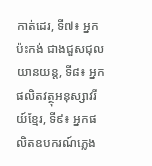កាត់ដេរ, ទី៧៖ អ្នកប៉ះកង់ ជាងជួសជុលយានយន្ត, ទី៨៖ អ្នកផលិតវត្ថុអនុស្សាវរីយ៍ខ្មែរ, ទី៩៖ អ្នកផលិតឧបករណ៍ភ្លេង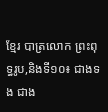ខ្មែរ បាត្រលោក ព្រះពុទ្ធរូប,និងទី១០៖ ជាងទង ជាង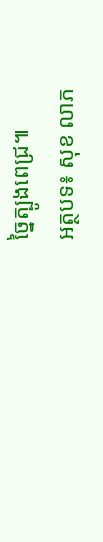ច្នៃត្បូងពេជ្រ៕
អត្ថបទ៖ សុខ លាភ